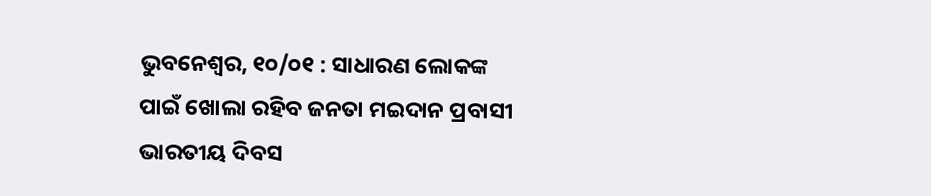ଭୁବନେଶ୍ଵର, ୧୦/୦୧ : ସାଧାରଣ ଲୋକଙ୍କ ପାଇଁ ଖୋଲା ରହିବ ଜନତା ମଇଦାନ ପ୍ରବାସୀ ଭାରତୀୟ ଦିବସ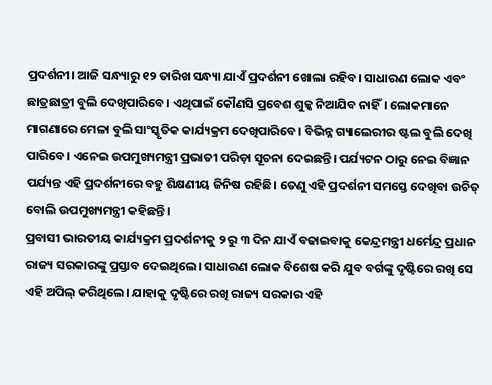ପ୍ରଦର୍ଶନୀ। ଆଜି ସନ୍ଧ୍ୟାରୁ ୧୨ ତାରିଖ ସନ୍ଧ୍ୟା ଯାଏଁ ପ୍ରଦର୍ଶନୀ ଖୋଲା ରହିବ। ସାଧାରଣ ଲୋକ ଏବଂ ଛାତ୍ରଛାତ୍ରୀ ବୁଲି ଦେଖିପାରିବେ। ଏଥିପାଇଁ କୌଣସି ପ୍ରବେଶ ଶୁଳ୍କ ନିଆଯିବ ନାହିଁ। ଲୋକମାନେ ମାଗଣାରେ ମେଳା ବୁଲି ସାଂସ୍କୃତିକ କାର୍ଯ୍ୟକ୍ରମ ଦେଖିପାରିବେ। ବିଭିନ୍ନ ଗ୍ୟାଲେରୀର ଷ୍ଟଲ ବୁଲି ଦେଖି ପାରିବେ। ଏନେଇ ଉପମୁଖ୍ୟମନ୍ତ୍ରୀ ପ୍ରଭାତୀ ପରିଡ଼ା ସୂଚନା ଦେଇଛନ୍ତି। ପର୍ଯ୍ୟଟନ ଠାରୁ ନେଇ ବିଜ୍ଞାନ ପର୍ଯ୍ୟନ୍ତ ଏହି ପ୍ରଦର୍ଶନୀରେ ବହୁ ଶିକ୍ଷଣୀୟ ଜିନିଷ ରହିଛି। ତେଣୁ ଏହି ପ୍ରଦର୍ଶନୀ ସମସ୍ତେ ଦେଖିବା ଉଚିତ୍ ବୋଲି ଉପମୁଖ୍ୟମନ୍ତ୍ରୀ କହିଛନ୍ତି।
ପ୍ରବାସୀ ଭାରତୀୟ କାର୍ଯ୍ୟକ୍ରମ ପ୍ରଦର୍ଶନୀକୁ ୨ ରୁ ୩ ଦିନ ଯାଏଁ ବଢାଇବାକୁ କେନ୍ଦ୍ରମନ୍ତ୍ରୀ ଧର୍ମେନ୍ଦ୍ର ପ୍ରଧାନ ରାଜ୍ୟ ସରକାରଙ୍କୁ ପ୍ରସ୍ତାବ ଦେଇଥିଲେ। ସାଧାରଣ ଲୋକ ବିଶେଷ କରି ଯୁବ ବର୍ଗଙ୍କୁ ଦୃଷ୍ଟିରେ ରଖି ସେ ଏହି ଅପିଲ୍ କରିଥିଲେ। ଯାହାକୁ ଦୃଷ୍ଟିରେ ରଖି ରାଜ୍ୟ ସରକାର ଏହି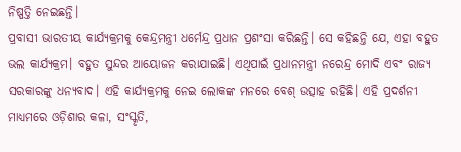ନିଷ୍ପତ୍ତି ନେଇଛନ୍ତି।
ପ୍ରବାସୀ ଭାରତୀୟ କାର୍ଯ୍ୟକ୍ରମକୁ କେନ୍ଦ୍ରମନ୍ତ୍ରୀ ଧର୍ମେନ୍ଦ୍ର ପ୍ରଧାନ ପ୍ରଶଂସା କରିଛନ୍ତି। ସେ କହିଛନ୍ତି ଯେ, ଏହା ବହୁତ ଭଲ କାର୍ଯ୍ୟକ୍ରମ। ବହୁତ ସୁନ୍ଦର ଆୟୋଜନ କରାଯାଇଛି। ଏଥିପାଇଁ ପ୍ରଧାନମନ୍ତ୍ରୀ ନରେନ୍ଦ୍ର ମୋଦି ଏବଂ ରାଜ୍ୟ ସରକାରଙ୍କୁ ଧନ୍ୟବାଦ। ଏହି କାର୍ଯ୍ୟକ୍ରମକୁ ନେଇ ଲୋକଙ୍କ ମନରେ ବେଶ୍ ଉତ୍ସାହ ରହିଛି। ଏହି ପ୍ରଦର୍ଶନୀ ମାଧ୍ୟମରେ ଓଡ଼ିଶାର କଳା, ସଂସ୍କୃତି,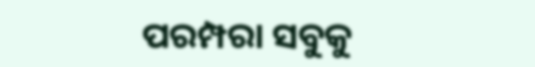ପରମ୍ପରା ସବୁକୁ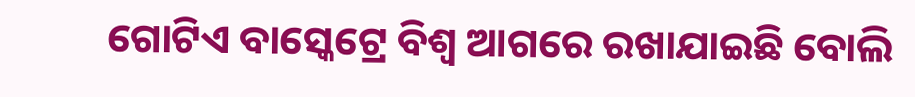ଗୋଟିଏ ବାସ୍କେଟ୍ରେ ବିଶ୍ଵ ଆଗରେ ରଖାଯାଇଛି ବୋଲି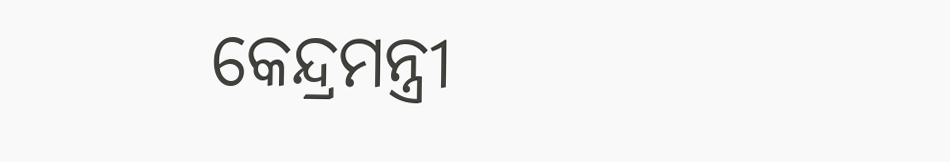କେନ୍ଦ୍ରମନ୍ତ୍ରୀ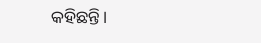କହିଛନ୍ତି।